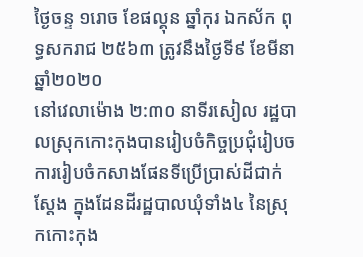ថ្ងៃចន្ទ ១រោច ខែផល្គុន ឆ្នាំកុរ ឯកស័ក ពុទ្ធសករាជ ២៥៦៣ ត្រូវនឹងថ្ងៃទី៩ ខែមីនា ឆ្នាំ២០២០
នៅវេលាម៉ោង ២:៣០ នាទីរសៀល រដ្ឋបាលស្រុកកោះកុងបានរៀបចំកិច្ចប្រជុំរៀបចការរៀបចំកសាងផែនទីប្រើប្រាស់ដីជាក់ស្តែង ក្នុងដែនដីរដ្ឋបាលឃុំទាំង៤ នៃស្រុកកោះកុង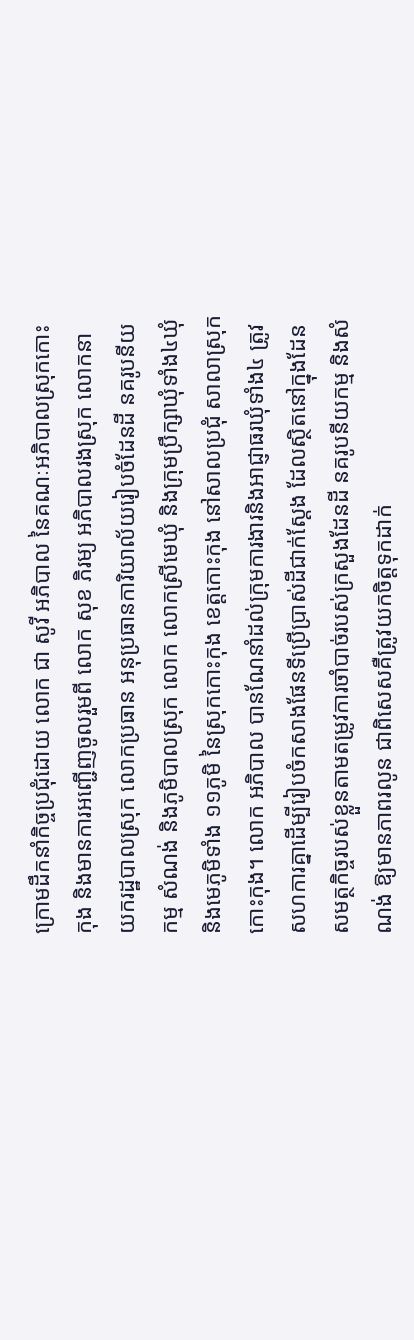ក្រោមដឹកនាំកិច្ចប្រជុំដោយ លោក ជា សូវី អភិបាល នៃគណៈអភិបាលស្រុកកោះកុង និងមានការអញ្ជើញចូលរួមពី លោក សុខ ភិរម្យ អភិបាលរងស្រុក លោកនាយករដ្ឋបាលស្រុក លោកប្រធាន អនុប្រធានការិយាល័យរៀបចំដែនដី នគរូបនីយកម្ម សំណង់ និងភូមិបាលស្រុក លោក លោកស្រីមេឃុំ និងក្រុមប្រឹក្សាឃុំទាំង៤ឃុំ និងមេភូមិទាំង ១១ភូមិ នៃស្រុកកោះកុង ខេត្តកោះកុង នៅសាលប្រជុំ សាលាស្រុកកោះកុង។ លោក អភិបាល បានណែនាំដល់ក្រុមការងារនិងអាជ្ញាធរឃុំទាំង៤ ត្រូវសហការគ្នាដើម្បីរៀបចំកសាងផែនទីប្រើប្រាស់ដីជាក់ស្តែង ដែលស្ថិតនៅក្នុងដែនសមត្ថកិច្ចរបស់ខ្លួនតាមតម្រូវការចាំបាច់របស់ក្រសួងដែនដី នគរូបនីយកម្ម និងសំណង់ ឱ្យមានភាពរលូន ជាពិសេសគឺត្រូវយកចិត្តទុកដាក់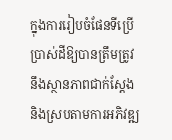ក្នុងការរៀបចំផែនទីប្រើប្រាស់ដីឱ្យបានត្រឹមត្រូវ នឹងស្ថានភាពជាក់ស្តែង និងស្របតាមការអភិវឌ្ឍ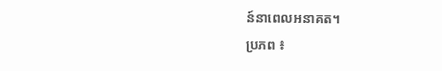ន៍នាពេលអនាគត។
ប្រភព ៖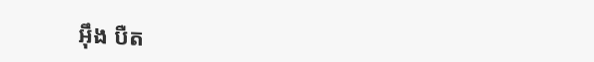អ៊ឹង បឺត